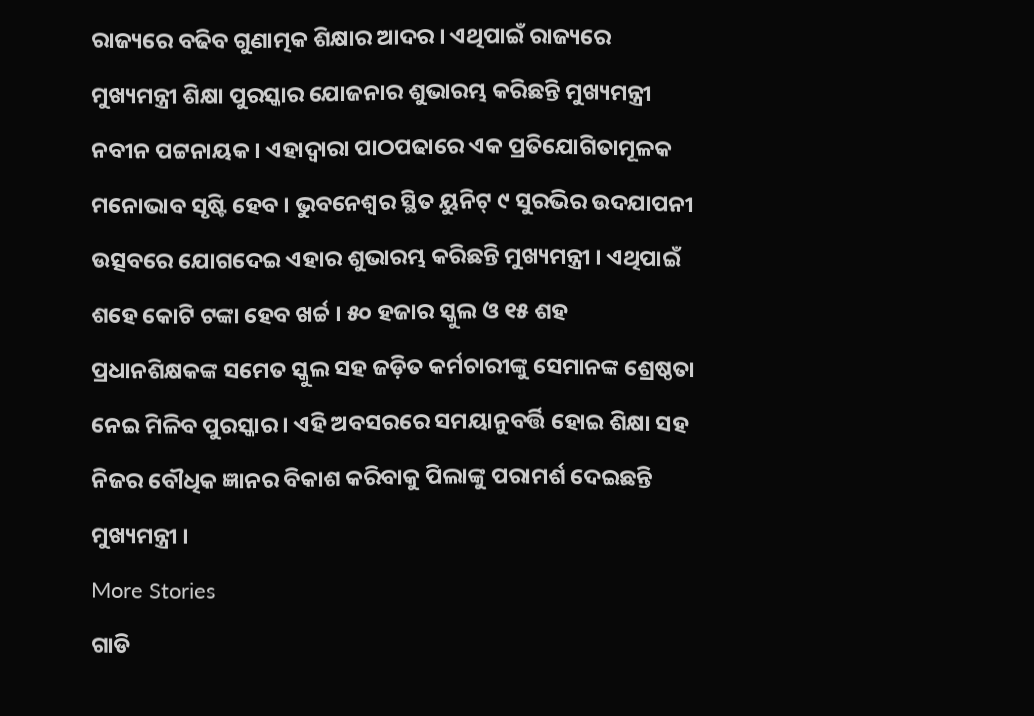ରାଜ୍ୟରେ ବଢିବ ଗୁଣାତ୍ମକ ଶିକ୍ଷାର ଆଦର । ଏଥିପାଇଁ ରାଜ୍ୟରେ ମୁଖ୍ୟମନ୍ତ୍ରୀ ଶିକ୍ଷା ପୁରସ୍କାର ଯୋଜନାର ଶୁଭାରମ୍ଭ କରିଛନ୍ତି ମୁଖ୍ୟମନ୍ତ୍ରୀ ନବୀନ ପଟ୍ଟନାୟକ । ଏହାଦ୍ବାରା ପାଠପଢାରେ ଏକ ପ୍ରତିଯୋଗିତାମୂଳକ ମନୋଭାବ ସୃଷ୍ଟି ହେବ । ଭୁବନେଶ୍ବର ସ୍ଥିତ ୟୁନିଟ୍ ୯ ସୁରଭିର ଉଦଯାପନୀ ଉତ୍ସବରେ ଯୋଗଦେଇ ଏହାର ଶୁଭାରମ୍ଭ କରିଛନ୍ତି ମୁଖ୍ୟମନ୍ତ୍ରୀ । ଏଥିପାଇଁ ଶହେ କୋଟି ଟଙ୍କା ହେବ ଖର୍ଚ୍ଚ । ୫୦ ହଜାର ସ୍କୁଲ ଓ ୧୫ ଶହ ପ୍ରଧାନଶିକ୍ଷକଙ୍କ ସମେତ ସ୍କୁଲ ସହ ଜଡ଼ିତ କର୍ମଚାରୀଙ୍କୁ ସେମାନଙ୍କ ଶ୍ରେଷ୍ଠତା ନେଇ ମିଳିବ ପୁରସ୍କାର । ଏହି ଅବସରରେ ସମୟାନୁବର୍ତ୍ତି ହୋଇ ଶିକ୍ଷା ସହ ନିଜର ବୌଧିକ ଜ୍ଞାନର ବିକାଶ କରିବାକୁ ପିଲାଙ୍କୁ ପରାମର୍ଶ ଦେଇଛନ୍ତି ମୁଖ୍ୟମନ୍ତ୍ରୀ ।
More Stories
ଗାଡି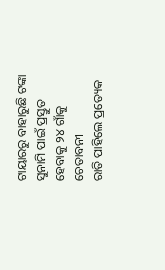ଟାୟାରରୁ ବାହାରୁଛି ଟଙ୍କା
ସୁନାମି ପାଇଁ ପ୍ରସ୍ତୁତ ହେବାକୁ ୨୪ ଗାଁକୁ ଚେତାବନୀ
ରାତି ପାହିଲେ ପ୍ରତ୍ୟେକ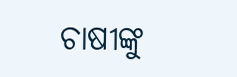ଚାଷୀଙ୍କୁ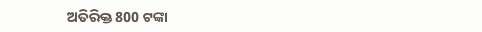ଅତିରିକ୍ତ 800 ଟଙ୍କା